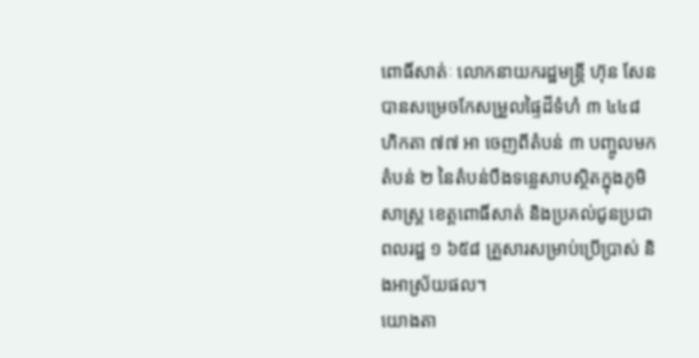ពោធិ៍សាត់ៈ លោកនាយករដ្ឋមន្ត្រី ហ៊ុន សែន បានសម្រេចកែសម្រួលផ្ទៃដីទំហំ ៣ ៤៤៨ ហិកតា ៧៧ អា ចេញពីតំបន់ ៣ បញ្ចូលមកតំបន់ ២ នៃតំបន់បឹងទន្លេសាបស្ថិតក្នុងភូមិសាស្ត្រ ខេត្តពោធិ៍សាត់ និងប្រគល់ជូនប្រជាពលរដ្ឋ ១ ៦៥៨ គ្រួសារសម្រាប់ប្រើប្រាស់ និងអាស្រ័យផល។
យោងតា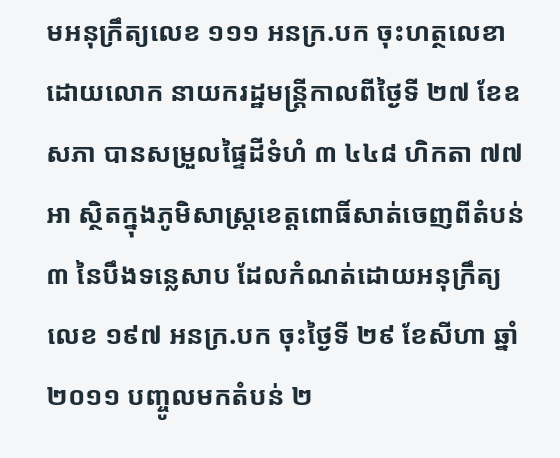មអនុក្រឹត្យលេខ ១១១ អនក្រ.បក ចុះហត្ថលេខាដោយលោក នាយករដ្ឋមន្ត្រីកាលពីថ្ងៃទី ២៧ ខែឧសភា បានសម្រួលផ្ទៃដីទំហំ ៣ ៤៤៨ ហិកតា ៧៧ អា ស្ថិតក្នុងភូមិសាស្ត្រខេត្តពោធិ៍សាត់ចេញពីតំបន់ ៣ នៃបឹងទន្លេសាប ដែលកំណត់ដោយអនុក្រឹត្យលេខ ១៩៧ អនក្រ.បក ចុះថ្ងៃទី ២៩ ខែសីហា ឆ្នាំ ២០១១ បញ្ចូលមកតំបន់ ២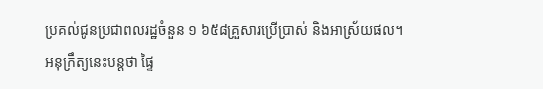ប្រគល់ជូនប្រជាពលរដ្ឋចំនួន ១ ៦៥៨គ្រួសារប្រើប្រាស់ និងអាស្រ័យផល។
អនុក្រឹត្យនេះបន្តថា ផ្ទៃ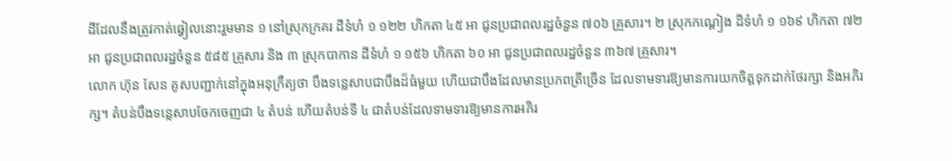ដីដែលនឹងត្រូវកាត់ឆ្វៀលនោះរួមមាន ១ នៅស្រុកក្រគរ ដីទំហំ ១ ១២២ ហិកតា ៤៥ អា ជូនប្រជាពលរដ្ឋចំនួន ៧០៦ គ្រួសារ។ ២ ស្រុកកណ្តៀង ដីទំហំ ១ ១៦៩ ហិកតា ៧២ អា ជូនប្រជាពលរដ្ឋចំនួន ៥៨៥ គ្រួសារ និង ៣ ស្រុកបាកាន ដីទំហំ ១ ១៥៦ ហិកតា ៦០ អា ជូនប្រជាពលរដ្ឋចំនួន ៣៦៧ គ្រួសារ។
លោក ហ៊ុន សែន គូសបញ្ជាក់នៅក្នុងអនុក្រឹត្យថា បឹងទន្លេសាបជាបឹងដ៏ធំមួយ ហើយជាបឹងដែលមានប្រភពត្រីច្រើន ដែលទាមទារឱ្យមានការយកចិត្តទុកដាក់ថែរក្សា និងអភិរក្ស។ តំបន់បឹងទន្លេសាបចែកចេញជា ៤ តំបន់ ហើយតំបន់ទី ៤ ជាតំបន់ដែលទាមទារឱ្យមានការអភិរ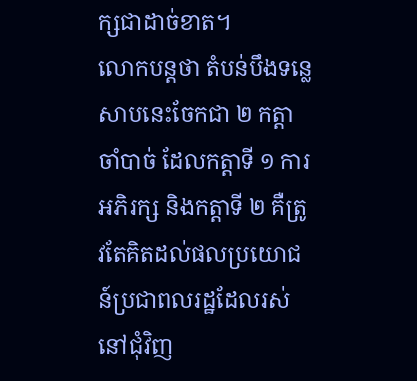ក្សជាដាច់ខាត។
លោកបន្តថា តំបន់បឹងទន្លេសាបនេះចែកជា ២ កត្តាចាំបាច់ ដែលកត្តាទី ១ ការអភិរក្ស និងកត្តាទី ២ គឺត្រូវតែគិតដល់ផលប្រយោជន៍ប្រជាពលរដ្ឋដែលរស់នៅជុំវិញ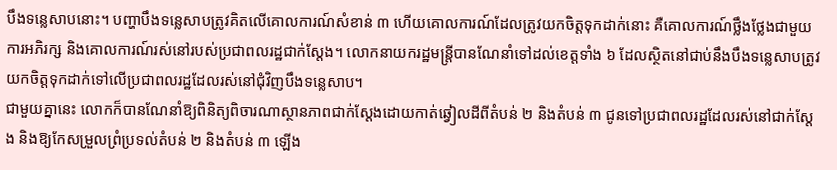បឹងទន្លេសាបនោះ។ បញ្ហាបឹងទន្លេសាបត្រូវគិតលើគោលការណ៍សំខាន់ ៣ ហើយគោលការណ៍ដែលត្រូវយកចិត្តទុកដាក់នោះ គឺគោលការណ៍ថ្លឹងថ្លែងជាមួយការអភិរក្ស និងគោលការណ៍រស់នៅរបស់ប្រជាពលរដ្ឋជាក់ស្តែង។ លោកនាយករដ្ឋមន្ត្រីបានណែនាំទៅដល់ខេត្តទាំង ៦ ដែលស្ថិតនៅជាប់នឹងបឹងទន្លេសាបត្រូវយកចិត្តទុកដាក់ទៅលើប្រជាពលរដ្ឋដែលរស់នៅជុំវិញបឹងទន្លេសាប។
ជាមួយគ្នានេះ លោកក៏បានណែនាំឱ្យពិនិត្យពិចារណាស្ថានភាពជាក់ស្តែងដោយកាត់ឆ្វៀលដីពីតំបន់ ២ និងតំបន់ ៣ ជូនទៅប្រជាពលរដ្ឋដែលរស់នៅជាក់ស្តែង និងឱ្យកែសម្រួលព្រំប្រទល់តំបន់ ២ និងតំបន់ ៣ ឡើង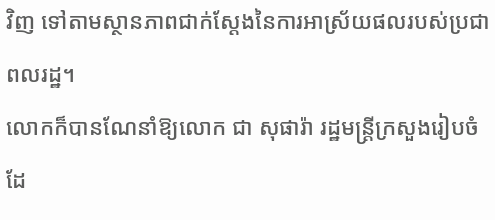វិញ ទៅតាមស្ថានភាពជាក់ស្តែងនៃការអាស្រ័យផលរបស់ប្រជាពលរដ្ឋ។
លោកក៏បានណែនាំឱ្យលោក ជា សុផារ៉ា រដ្ឋមន្ត្រីក្រសួងរៀបចំដែ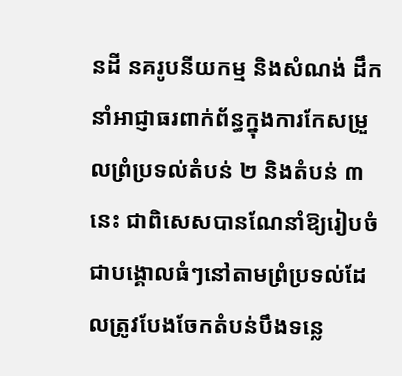នដី នគរូបនីយកម្ម និងសំណង់ ដឹកនាំអាជ្ញាធរពាក់ព័ន្ធក្នុងការកែសម្រួលព្រំប្រទល់តំបន់ ២ និងតំបន់ ៣ នេះ ជាពិសេសបានណែនាំឱ្យរៀបចំជាបង្គោលធំៗនៅតាមព្រំប្រទល់ដែលត្រូវបែងចែកតំបន់បឹងទន្លេ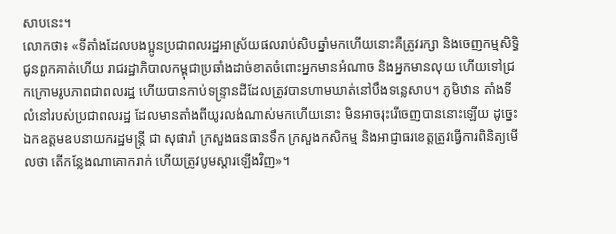សាបនេះ។
លោកថា៖ «ទីតាំងដែលបងប្អូនប្រជាពលរដ្ឋអាស្រ័យផលរាប់សិបឆ្នាំមកហើយនោះគឺត្រូវរក្សា និងចេញកម្មសិទ្ធិជូនពួកគាត់ហើយ រាជរដ្ឋាភិបាលកម្ពុជាប្រឆាំងដាច់ខាតចំពោះអ្នកមានអំណាច និងអ្នកមានលុយ ហើយទៅជ្រកក្រោមរូបភាពជាពលរដ្ឋ ហើយបានកាប់ទន្ទ្រានដីដែលត្រូវបានហាមឃាត់នៅបឹងទន្លេសាប។ ភូមិឋាន តាំងទីលំនៅរបស់ប្រជាពលរដ្ឋ ដែលមានតាំងពីយូរលង់ណាស់មកហើយនោះ មិនអាចរុះរើចេញបាននោះឡើយ ដូច្នេះឯកឧត្តមឧបនាយករដ្ឋមន្ត្រី ជា សុផារ៉ា ក្រសួងធនធានទឹក ក្រសួងកសិកម្ម និងអាជ្ញាធរខេត្តត្រូវធ្វើការពិនិត្យមើលថា តើកន្លែងណាគោករាក់ ហើយត្រូវបូមស្តារឡើងវិញ»។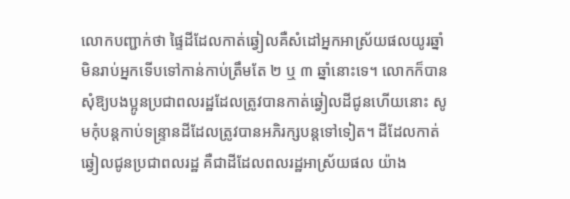លោកបញ្ជាក់ថា ផ្ទៃដីដែលកាត់ឆ្វៀលគឺសំដៅអ្នកអាស្រ័យផលយូរឆ្នាំ មិនរាប់អ្នកទើបទៅកាន់កាប់ត្រឹមតែ ២ ឬ ៣ ឆ្នាំនោះទេ។ លោកក៏បានសុំឱ្យបងប្អូនប្រជាពលរដ្ឋដែលត្រូវបានកាត់ឆ្វៀលដីជូនហើយនោះ សូមកុំបន្តកាប់ទន្ទ្រានដីដែលត្រូវបានអភិរក្សបន្តទៅទៀត។ ដីដែលកាត់ឆ្វៀលជូនប្រជាពលរដ្ឋ គឺជាដីដែលពលរដ្ឋអាស្រ័យផល យ៉ាង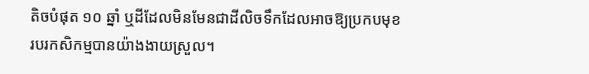តិចបំផុត ១០ ឆ្នាំ ឬដីដែលមិនមែនជាដីលិចទឹកដែលអាចឱ្យប្រកបមុខរបរកសិកម្មបានយ៉ាងងាយស្រួល។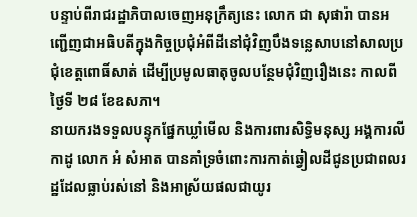បន្ទាប់ពីរាជរដ្ឋាភិបាលចេញអនុក្រឹត្យនេះ លោក ជា សុផារ៉ា បានអញ្ជើញជាអធិបតីក្នុងកិច្ចប្រជុំអំពីដីនៅជុំវិញបឹងទន្លេសាបនៅសាលប្រជុំខេត្តពោធិ៍សាត់ ដើម្បីប្រមូលធាតុចូលបន្ថែមជុំវិញរឿងនេះ កាលពីថ្ងៃទី ២៨ ខែឧសភា។
នាយករងទទួលបន្ទុកផ្នែកឃ្លាំមើល និងការពារសិទ្ធិមនុស្ស អង្គការលីកាដូ លោក អំ សំអាត បានគាំទ្រចំពោះការកាត់ឆ្វៀលដីជូនប្រជាពលរដ្ឋដែលធ្លាប់រស់នៅ និងអាស្រ័យផលជាយូរ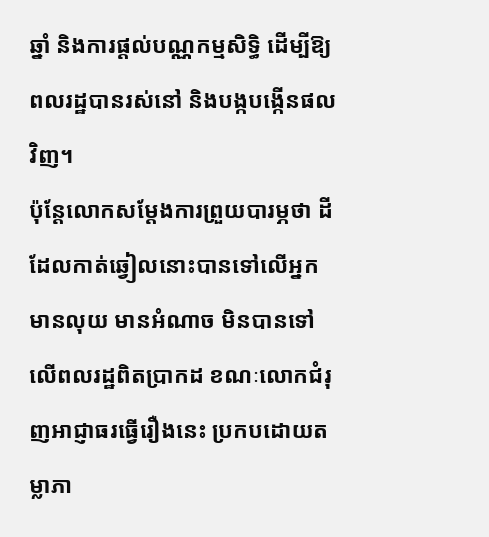ឆ្នាំ និងការផ្តល់បណ្ណកម្មសិទ្ធិ ដើម្បីឱ្យពលរដ្ឋបានរស់នៅ និងបង្កបង្កើនផលវិញ។
ប៉ុន្តែលោកសម្តែងការព្រួយបារម្ភថា ដីដែលកាត់ឆ្វៀលនោះបានទៅលើអ្នកមានលុយ មានអំណាច មិនបានទៅលើពលរដ្ឋពិតប្រាកដ ខណៈលោកជំរុញអាជ្ញាធរធ្វើរឿងនេះ ប្រកបដោយតម្លាភា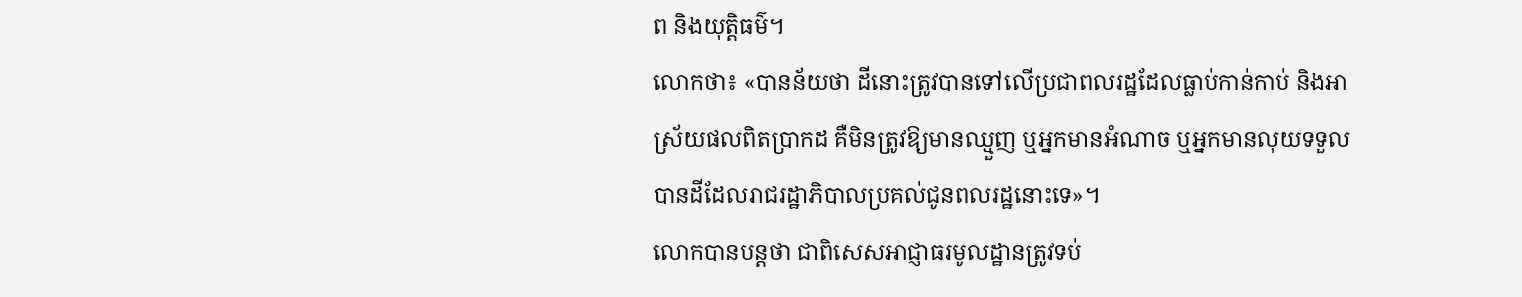ព និងយុត្តិធម៌។
លោកថា៖ «បានន័យថា ដីនោះត្រូវបានទៅលើប្រជាពលរដ្ឋដែលធ្លាប់កាន់កាប់ និងអាស្រ័យផលពិតប្រាកដ គឺមិនត្រូវឱ្យមានឈ្មួញ ឬអ្នកមានអំណាច ឬអ្នកមានលុយទទួលបានដីដែលរាជរដ្ឋាភិបាលប្រគល់ជូនពលរដ្ឋនោះទេ»។
លោកបានបន្តថា ជាពិសេសអាជ្ញាធរមូលដ្ឋានត្រូវទប់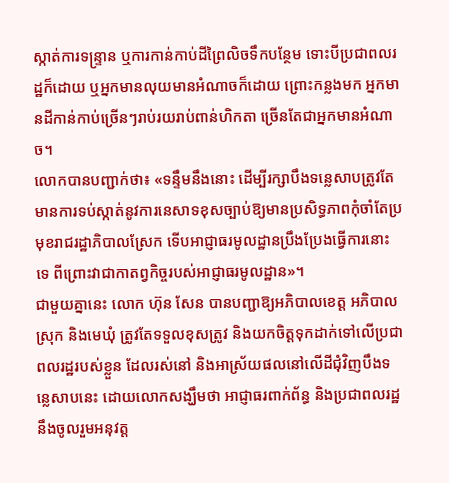ស្កាត់ការទន្ទ្រាន ឬការកាន់កាប់ដីព្រៃលិចទឹកបន្ថែម ទោះបីប្រជាពលរដ្ឋក៏ដោយ ឬអ្នកមានលុយមានអំណាចក៏ដោយ ព្រោះកន្លងមក អ្នកមានដីកាន់កាប់ច្រើនៗរាប់រយរាប់ពាន់ហិកតា ច្រើនតែជាអ្នកមានអំណាច។
លោកបានបញ្ជាក់ថា៖ «ទន្ទឹមនឹងនោះ ដើម្បីរក្សាបឹងទន្លេសាបត្រូវតែមានការទប់ស្កាត់នូវការនេសាទខុសច្បាប់ឱ្យមានប្រសិទ្ធភាពកុំចាំតែប្រមុខរាជរដ្ឋាភិបាលស្រែក ទើបអាជ្ញាធរមូលដ្ឋានប្រឹងប្រែងធ្វើការនោះទេ ពីព្រោះវាជាកាតព្វកិច្ចរបស់អាជ្ញាធរមូលដ្ឋាន»។
ជាមួយគ្នានេះ លោក ហ៊ុន សែន បានបញ្ជាឱ្យអភិបាលខេត្ត អភិបាលស្រុក និងមេឃុំ ត្រូវតែទទួលខុសត្រូវ និងយកចិត្តទុកដាក់ទៅលើប្រជាពលរដ្ឋរបស់ខ្លួន ដែលរស់នៅ និងអាស្រ័យផលនៅលើដីជុំវិញបឹងទន្លេសាបនេះ ដោយលោកសង្ឃឹមថា អាជ្ញាធរពាក់ព័ន្ធ និងប្រជាពលរដ្ឋនឹងចូលរួមអនុវត្ត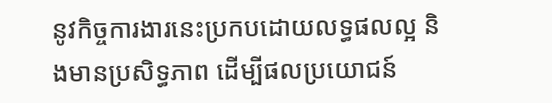នូវកិច្ចការងារនេះប្រកបដោយលទ្ធផលល្អ និងមានប្រសិទ្ធភាព ដើម្បីផលប្រយោជន៍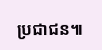ប្រជាជន៕